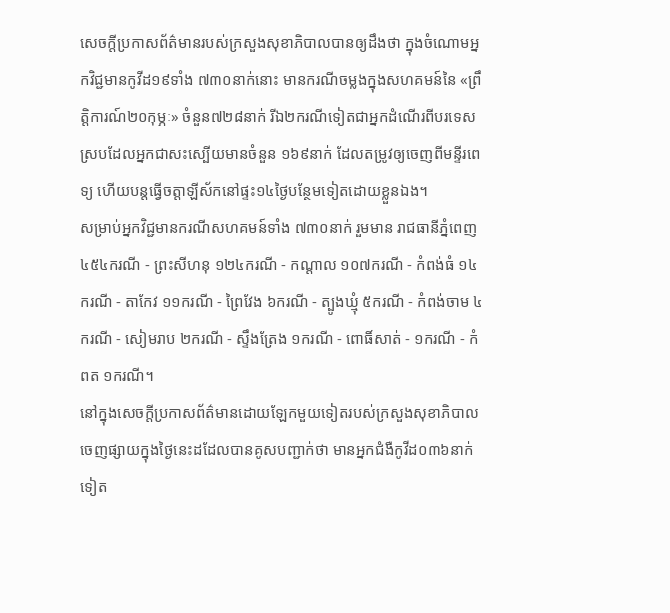សេចក្តីប្រកាសព័ត៌មានរបស់ក្រសួងសុខាភិបាលបានឲ្យដឹងថា ក្នុងចំណោមអ្នកវិជ្ជមានកូវីដ១៩ទាំង ៧៣០នាក់នោះ មានករណីចម្លងក្នុងសហគមន៍នៃ «ព្រឹត្តិការណ៍២០កុម្ភៈ» ចំនួន៧២៨នាក់ រីឯ២ករណីទៀតជាអ្នកដំណើរពីបរទេស ស្របដែលអ្នកជាសះស្បើយមានចំនួន ១៦៩នាក់ ដែលតម្រូវឲ្យចេញពីមន្ទីរពេទ្យ ហើយបន្តធ្វើចត្តាឡីស័កនៅផ្ទះ១៤ថ្ងៃបន្ថែមទៀតដោយខ្លួនឯង។
សម្រាប់អ្នកវិជ្ជមានករណីសហគមន៍ទាំង ៧៣០នាក់ រួមមាន រាជធានីភ្នំពេញ ៤៥៤ករណី - ព្រះសីហនុ ១២៤ករណី - កណ្ដាល ១០៧ករណី - កំពង់ធំ ១៤ករណី - តាកែវ ១១ករណី - ព្រៃវែង ៦ករណី - ត្បូងឃ្មុំ ៥ករណី - កំពង់ចាម ៤ករណី - សៀមរាប ២ករណី - ស្ទឹងត្រែង ១ករណី - ពោធិ៍សាត់ - ១ករណី - កំពត ១ករណី។
នៅក្នុងសេចក្តីប្រកាសព័ត៌មានដោយឡែកមួយទៀតរបស់ក្រសួងសុខាភិបាល ចេញផ្សាយក្នុងថ្ងៃនេះដដែលបានគូសបញ្ជាក់ថា មានអ្នកជំងឺកូវីដ០៣៦នាក់ទៀត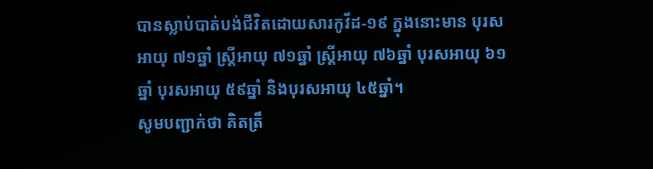បានស្លាប់បាត់បង់ជីវិតដោយសារកូវីដ-១៩ ក្នុងនោះមាន បុរសឣាយុ ៧១ឆ្នាំ ស្រ្តីឣាយុ ៧១ឆ្នាំ ស្រ្តីឣាយុ ៧៦ឆ្នាំ បុរសឣាយុ ៦១ឆ្នាំ បុរសឣាយុ ៥៩ឆ្នាំ និងបុរសឣាយុ ៤៥ឆ្នាំ។
សូមបញ្ជាក់ថា គិតត្រឹ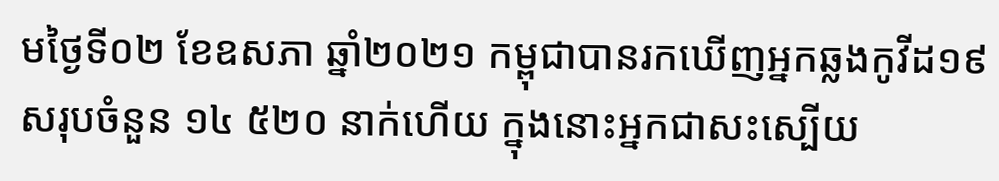មថ្ងៃទី០២ ខែឧសភា ឆ្នាំ២០២១ កម្ពុជាបានរកឃើញអ្នកឆ្លងកូវីដ១៩ សរុបចំនួន ១៤ ៥២០ នាក់ហើយ ក្នុងនោះអ្នកជាសះស្បើយ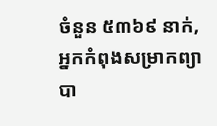ចំនួន ៥៣៦៩ នាក់, អ្នកកំពុងសម្រាកព្យាបា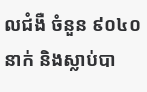លជំងឺ ចំនួន ៩០៤០នាក់ និងស្លាប់បា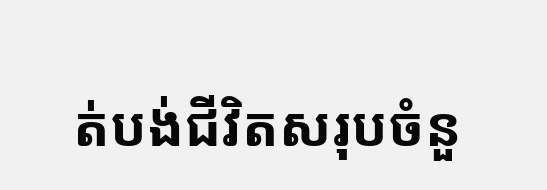ត់បង់ជីវិតសរុបចំនួ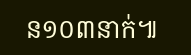ន១០៣នាក់៕